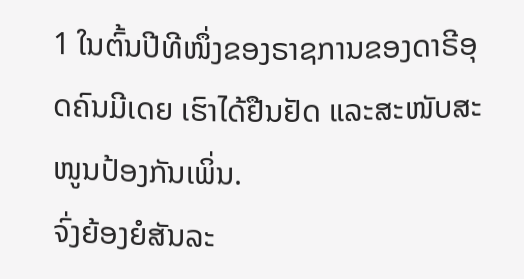1 ໃນຕົ້ນປີທີໜຶ່ງຂອງຣາຊການຂອງດາຣີອຸດຄົນມີເດຍ ເຮົາໄດ້ຢືນຢັດ ແລະສະໜັບສະໜູນປ້ອງກັນເພິ່ນ.
ຈົ່ງຍ້ອງຍໍສັນລະ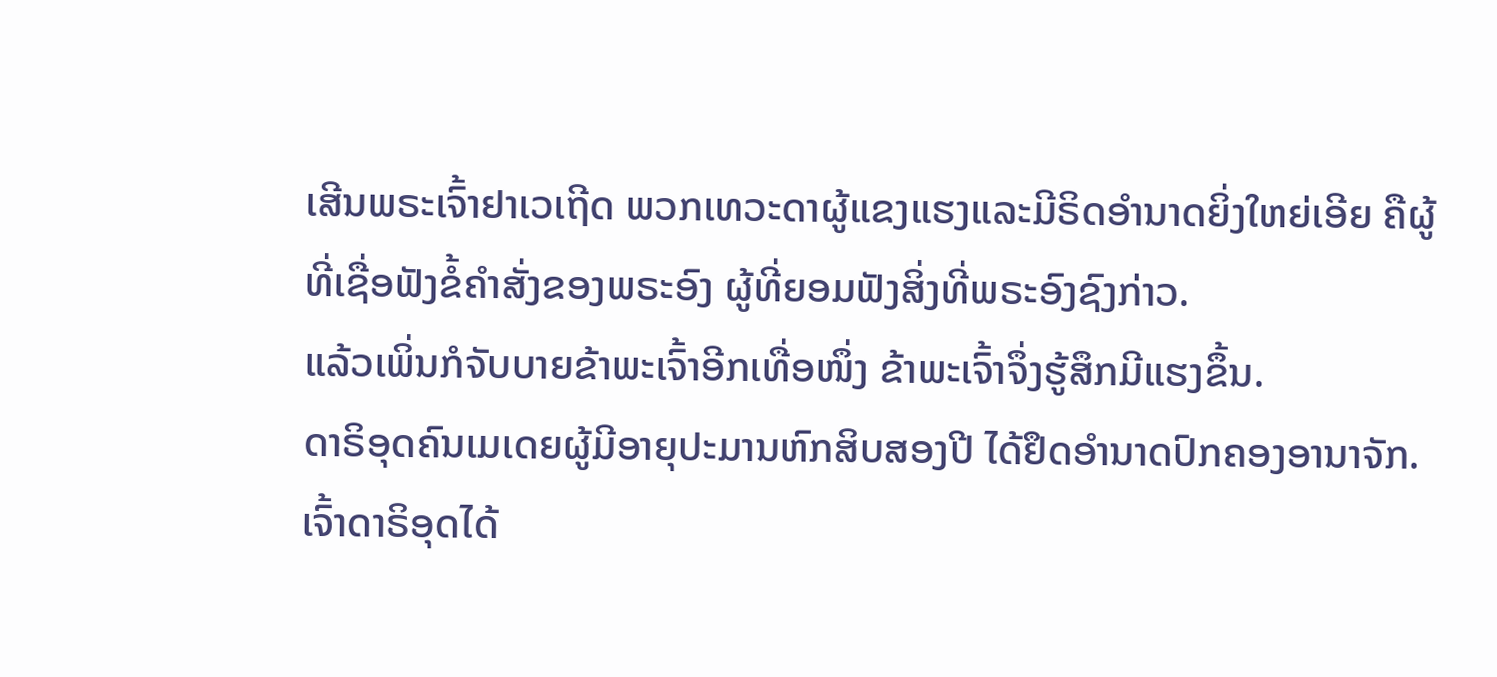ເສີນພຣະເຈົ້າຢາເວເຖີດ ພວກເທວະດາຜູ້ແຂງແຮງແລະມີຣິດອຳນາດຍິ່ງໃຫຍ່ເອີຍ ຄືຜູ້ທີ່ເຊື່ອຟັງຂໍ້ຄຳສັ່ງຂອງພຣະອົງ ຜູ້ທີ່ຍອມຟັງສິ່ງທີ່ພຣະອົງຊົງກ່າວ.
ແລ້ວເພິ່ນກໍຈັບບາຍຂ້າພະເຈົ້າອີກເທື່ອໜຶ່ງ ຂ້າພະເຈົ້າຈຶ່ງຮູ້ສຶກມີແຮງຂຶ້ນ.
ດາຣິອຸດຄົນເມເດຍຜູ້ມີອາຍຸປະມານຫົກສິບສອງປີ ໄດ້ຢຶດອຳນາດປົກຄອງອານາຈັກ.
ເຈົ້າດາຣິອຸດໄດ້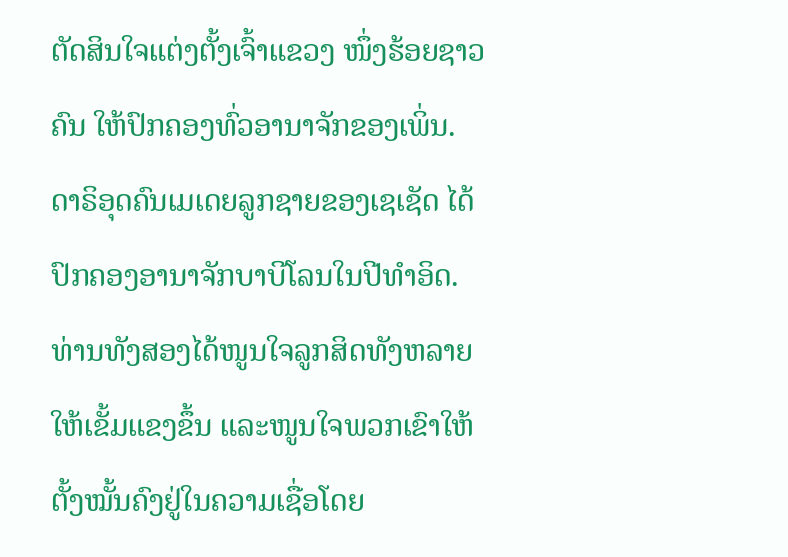ຕັດສິນໃຈແຕ່ງຕັ້ງເຈົ້າແຂວງ ໜຶ່ງຮ້ອຍຊາວຄົນ ໃຫ້ປົກຄອງທົ່ວອານາຈັກຂອງເພິ່ນ.
ດາຣິອຸດຄົນເມເດຍລູກຊາຍຂອງເຊເຊັດ ໄດ້ປົກຄອງອານາຈັກບາບີໂລນໃນປີທຳອິດ.
ທ່ານທັງສອງໄດ້ໜູນໃຈລູກສິດທັງຫລາຍໃຫ້ເຂັ້ມແຂງຂຶ້ນ ແລະໜູນໃຈພວກເຂົາໃຫ້ຕັ້ງໝັ້ນຄົງຢູ່ໃນຄວາມເຊື່ອໂດຍ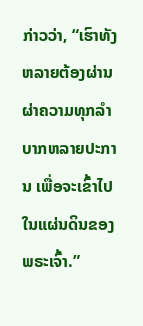ກ່າວວ່າ, “ເຮົາທັງຫລາຍຕ້ອງຜ່ານຜ່າຄວາມທຸກລຳບາກຫລາຍປະການ ເພື່ອຈະເຂົ້າໄປໃນແຜ່ນດິນຂອງພຣະເຈົ້າ.”